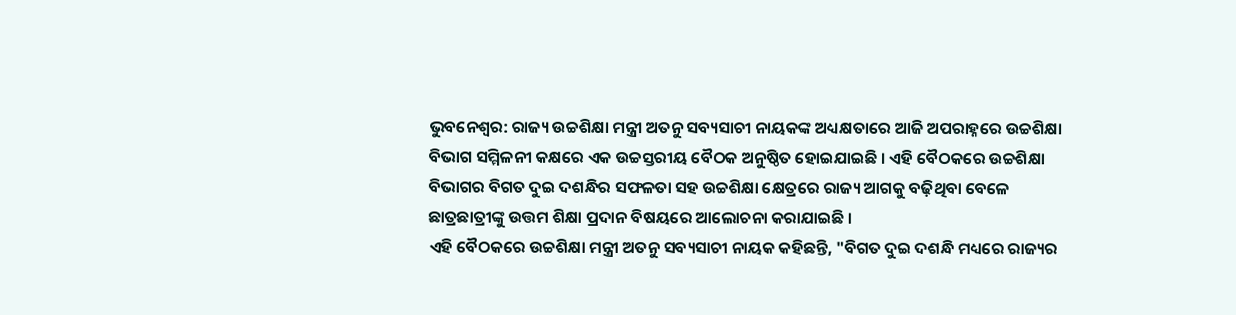ଭୁବନେଶ୍ବର: ରାଜ୍ୟ ଉଚ୍ଚଶିକ୍ଷା ମନ୍ତ୍ରୀ ଅତନୁ ସବ୍ୟସାଚୀ ନାୟକଙ୍କ ଅଧ୍ୟକ୍ଷତାରେ ଆଜି ଅପରାହ୍ନରେ ଉଚ୍ଚଶିକ୍ଷା ବିଭାଗ ସମ୍ମିଳନୀ କକ୍ଷରେ ଏକ ଉଚ୍ଚସ୍ତରୀୟ ବୈଠକ ଅନୁଷ୍ଠିତ ହୋଇଯାଇଛି । ଏହି ବୈଠକରେ ଉଚ୍ଚଶିକ୍ଷା ବିଭାଗର ବିଗତ ଦୁଇ ଦଶନ୍ଧିର ସଫଳତା ସହ ଉଚ୍ଚଶିକ୍ଷା କ୍ଷେତ୍ରରେ ରାଜ୍ୟ ଆଗକୁ ବଢ଼ିଥିବା ବେଳେ ଛାତ୍ରଛାତ୍ରୀଙ୍କୁ ଉତ୍ତମ ଶିକ୍ଷା ପ୍ରଦାନ ବିଷୟରେ ଆଲୋଚନା କରାଯାଇଛି ।
ଏହି ବୈଠକରେ ଉଚ୍ଚଶିକ୍ଷା ମନ୍ତ୍ରୀ ଅତନୁ ସବ୍ୟସାଚୀ ନାୟକ କହିଛନ୍ତି, "ବିଗତ ଦୁଇ ଦଶନ୍ଧି ମଧ୍ୟରେ ରାଜ୍ୟର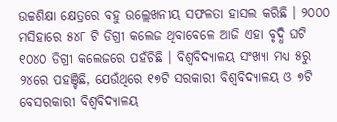ଉଚ୍ଚଶିକ୍ଷା କ୍ଷେତ୍ରରେ ବହୁ ଉଲ୍ଲେଖନୀୟ ସଫଳତା ହାସଲ କରିଛି । ୨୦୦୦ ମସିହାରେ ୫୪୮ ଟି ଡିଗ୍ରୀ କଲେଜ ଥିବାବେଳେ ଆଜି ଏହା ବୃଦ୍ଧି ଘଟି ୧୦୪୦ ଡିଗ୍ରୀ କଲେଜରେ ପହଁଚିଛି । ବିଶ୍ୱବିଦ୍ୟାଳୟ ସଂଖ୍ୟା ମଧ୍ୟ ୫ରୁ ୨୪ରେ ପହଞ୍ଚିଛି, ଯେଉଁଥିରେ ୧୭ଟି ସରକାରୀ ବିଶ୍ୱବିଦ୍ୟାଳୟ ଓ ୭ଟି ବେସରକାରୀ ବିଶ୍ୱବିଦ୍ୟାଳୟ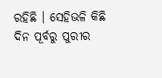ରହିଛି । ସେହିଭଳି କିଛି ଦିନ ପୂର୍ବରୁ ପୁରୀର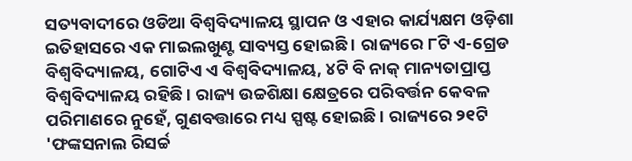ସତ୍ୟବାଦୀରେ ଓଡିଆ ବିଶ୍ୱବିଦ୍ୟାଳୟ ସ୍ଥାପନ ଓ ଏହାର କାର୍ଯ୍ୟକ୍ଷମ ଓଡ଼ିଶା ଇତିହାସରେ ଏକ ମାଇଲଖୁଣ୍ଟ ସାବ୍ୟସ୍ତ ହୋଇଛି । ରାଜ୍ୟରେ ୮ଟି ଏ-ଗ୍ରେଡ ବିଶ୍ୱବିଦ୍ୟାଳୟ, ଗୋଟିଏ ଏ ବିଶ୍ୱବିଦ୍ୟାଳୟ, ୪ଟି ବି ନାକ୍ ମାନ୍ୟତାପ୍ରାପ୍ତ ବିଶ୍ୱବିଦ୍ୟାଳୟ ରହିଛି । ରାଜ୍ୟ ଉଚ୍ଚଶିକ୍ଷା କ୍ଷେତ୍ରରେ ପରିବର୍ତ୍ତନ କେବଳ ପରିମାଣରେ ନୁହେଁ, ଗୁଣବତ୍ତାରେ ମଧ୍ୟ ସ୍ପଷ୍ଟ ହୋଇଛି । ରାଜ୍ୟରେ ୨୧ଟି 'ଫଙ୍କସନାଲ ରିସର୍ଚ୍ଚ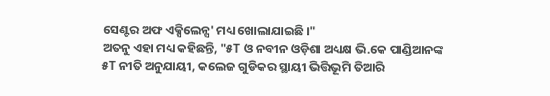ସେଣ୍ଟର ଅଫ ଏକ୍ସିଲେନ୍ସ' ମଧ୍ୟ ଖୋଲାଯାଇଛି ।"
ଅତନୁ ଏହା ମଧ୍ୟ କହିଛନ୍ତି, "୫T ଓ ନବୀନ ଓଡ଼ିଶା ଅଧ୍ୟକ୍ଷ ଭି.କେ ପାଣ୍ଡିଆନଙ୍କ ୫T ନୀତି ଅନୁଯାୟୀ, କଲେଜ ଗୁଡିକର ସ୍ଥାୟୀ ଭିତ୍ତିଭୂମି ତିଆରି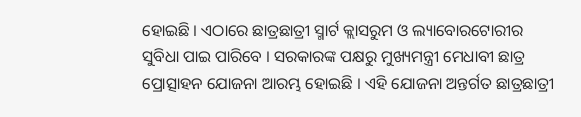ହୋଇଛି । ଏଠାରେ ଛାତ୍ରଛାତ୍ରୀ ସ୍ମାର୍ଟ କ୍ଲାସରୁମ ଓ ଲ୍ୟାବୋରଟୋରୀର ସୁବିଧା ପାଇ ପାରିବେ । ସରକାରଙ୍କ ପକ୍ଷରୁ ମୁଖ୍ୟମନ୍ତ୍ରୀ ମେଧାବୀ ଛାତ୍ର ପ୍ରୋତ୍ସାହନ ଯୋଜନା ଆରମ୍ଭ ହୋଇଛି । ଏହି ଯୋଜନା ଅନ୍ତର୍ଗତ ଛାତ୍ରଛାତ୍ରୀ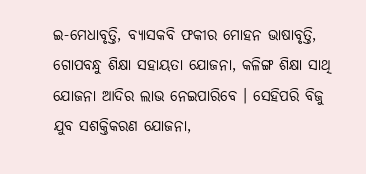ଇ-ମେଧାବୃତ୍ତି, ବ୍ୟାସକବି ଫକୀର ମୋହନ ଭାଷାବୃତ୍ତି, ଗୋପବନ୍ଧୁ ଶିକ୍ଷା ସହାୟତା ଯୋଜନା, କଳିଙ୍ଗ ଶିକ୍ଷା ସାଥି ଯୋଜନା ଆଦିର ଲାଭ ନେଇପାରିବେ । ସେହିପରି ବିଜୁ ଯୁବ ସଶକ୍ତିକରଣ ଯୋଜନା,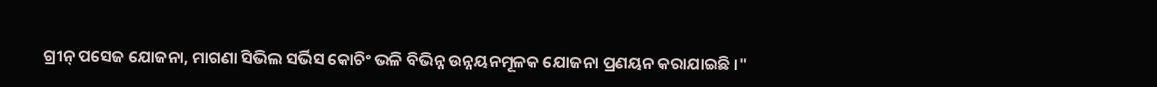ଗ୍ରୀନ୍ ପସେଜ ଯୋଜନା, ମାଗଣା ସିଭିଲ ସର୍ଭିସ କୋଚିଂ ଭଳି ବିଭିନ୍ନ ଉନ୍ନୟନମୂଳକ ଯୋଜନା ପ୍ରଣୟନ କରାଯାଇଛି ।"